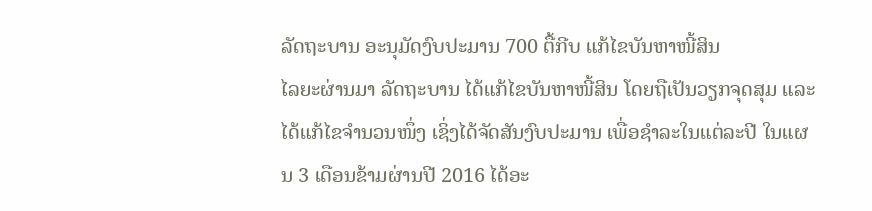ລັດຖະບານ ອະນຸມັດງົບປະມານ 700 ຕື້ກີບ ແກ້ໄຂບັນຫາໜີ້ສິນ
ໄລຍະຜ່ານມາ ລັດຖະບານ ໄດ້ແກ້ໄຂບັນຫາໜີ້ສິນ ໂດຍຖືເປັນວຽກຈຸດສຸມ ແລະ ໄດ້ແກ້ໄຂຈໍານວນໜຶ່ງ ເຊິ່ງໄດ້ຈັດສັນງົບປະມານ ເພື່ອຊໍາລະໃນແຕ່ລະປີ ໃນແຜນ 3 ເດືອນຂ້າມຜ່ານປີ 2016 ໄດ້ອະ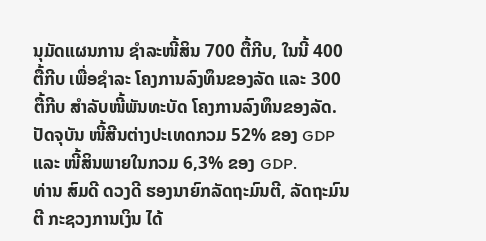ນຸມັດແຜນການ ຊໍາລະໜີ້ສິນ 700 ຕື້ກີບ, ໃນນີ້ 400 ຕື້ກີບ ເພື່ອຊໍາລະ ໂຄງການລົງທຶນຂອງລັດ ແລະ 300 ຕື້ກີບ ສໍາລັບໜີ້ພັນທະບັດ ໂຄງການລົງທຶນຂອງລັດ. ປັດຈຸບັນ ໜີ້ສີນຕ່າງປະເທດກວມ 52% ຂອງ GDP ແລະ ໜີ້ສິນພາຍໃນກວມ 6,3% ຂອງ GDP.
ທ່ານ ສົມດີ ດວງດີ ຮອງນາຍົກລັດຖະມົນຕີ, ລັດຖະມົນຕີ ກະຊວງການເງິນ ໄດ້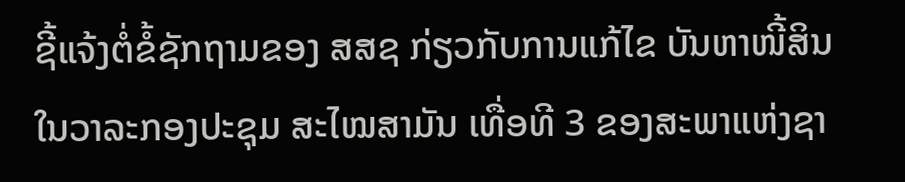ຊີ້ແຈ້ງຕໍ່ຂໍ້ຊັກຖາມຂອງ ສສຊ ກ່ຽວກັບການແກ້ໄຂ ບັນຫາໜີ້ສິນ ໃນວາລະກອງປະຊຸມ ສະໄໝສາມັນ ເທື່ອທີ 3 ຂອງສະພາແຫ່ງຊາ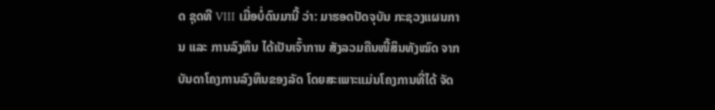ດ ຊຸດທີ VIII ເມື່ອບໍ່ດົນມານີ້ ວ່າ: ມາຮອດປັດຈຸບັນ ກະຊວງແຜນການ ແລະ ການລົງທຶນ ໄດ້ເປັນເຈົ້າການ ສັງລວມຄືນໜີ້ສິນທັງໝົດ ຈາກບັນດາໂຄງການລົງທຶນຂອງລັດ ໂດຍສະເພາະແມ່ນໂຄງການທີ່ໄດ້ ຈັດ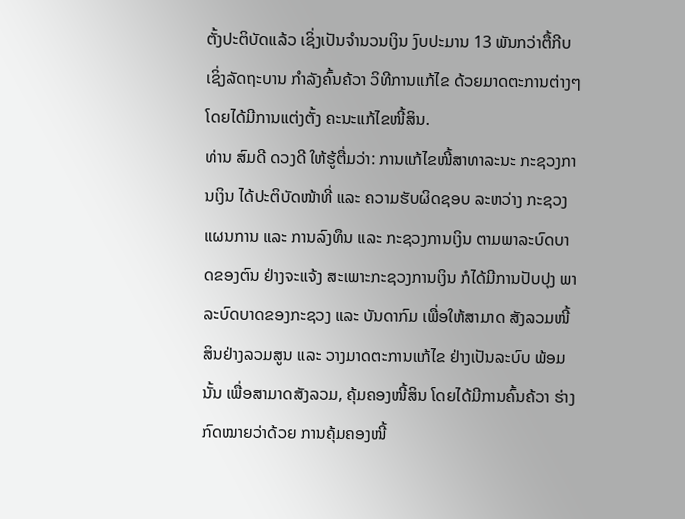ຕັ້ງປະຕິບັດແລ້ວ ເຊິ່ງເປັນຈໍານວນເງິນ ງົບປະມານ 13 ພັນກວ່າຕື້ກີບ ເຊິ່ງລັດຖະບານ ກໍາລັງຄົ້ນຄ້ວາ ວິທີການແກ້ໄຂ ດ້ວຍມາດຕະການຕ່າງໆ ໂດຍໄດ້ມີການແຕ່ງຕັ້ງ ຄະນະແກ້ໄຂໜີ້ສິນ.
ທ່ານ ສົມດີ ດວງດີ ໃຫ້ຮູ້ຕື່ມວ່າ: ການແກ້ໄຂໜີ້ສາທາລະນະ ກະຊວງການເງິນ ໄດ້ປະຕິບັດໜ້າທີ່ ແລະ ຄວາມຮັບຜິດຊອບ ລະຫວ່າງ ກະຊວງແຜນການ ແລະ ການລົງທຶນ ແລະ ກະຊວງການເງິນ ຕາມພາລະບົດບາດຂອງຕົນ ຢ່າງຈະແຈ້ງ ສະເພາະກະຊວງການເງິນ ກໍໄດ້ມີການປັບປຸງ ພາລະບົດບາດຂອງກະຊວງ ແລະ ບັນດາກົມ ເພື່ອໃຫ້ສາມາດ ສັງລວມໜີ້ສິນຢ່າງລວມສູນ ແລະ ວາງມາດຕະການແກ້ໄຂ ຢ່າງເປັນລະບົບ ພ້ອມນັ້ນ ເພື່ອສາມາດສັງລວມ, ຄຸ້ມຄອງໜີ້ສິນ ໂດຍໄດ້ມີການຄົ້ນຄ້ວາ ຮ່າງກົດໝາຍວ່າດ້ວຍ ການຄຸ້ມຄອງໜີ້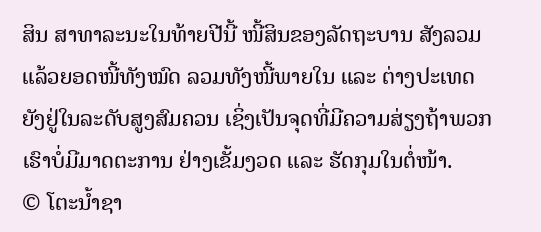ສິນ ສາທາລະນະໃນທ້າຍປີນີ້ ໜີ້ສິນຂອງລັດຖະບານ ສັງລວມແລ້ວຍອດໜີ້ທັງໝົດ ລວມທັງໜີ້ພາຍໃນ ແລະ ຕ່າງປະເທດ ຍັງຢູ່ໃນລະດັບສູງສົມຄວນ ເຊິ່ງເປັນຈຸດທີ່ມີຄວາມສ່ຽງຖ້າພວກເຮົາບໍ່ມີມາດຕະການ ຢ່າງເຂັ້ມງວດ ແລະ ຮັດກຸມໃນຕໍ່ໜ້າ.
© ໂຕະນໍ້າຊາ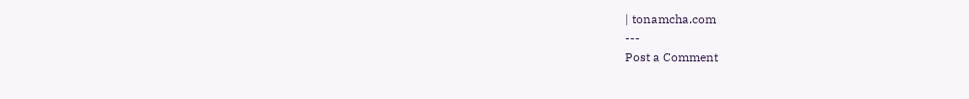| tonamcha.com
---
Post a Comment